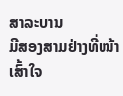ສາລະບານ
ມີສອງສາມຢ່າງທີ່ໜ້າເສົ້າໃຈ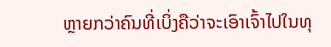ຫຼາຍກວ່າຄົນທີ່ເບິ່ງຄືວ່າຈະເອົາເຈົ້າໄປໃນທຸ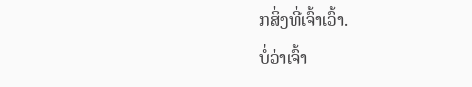ກສິ່ງທີ່ເຈົ້າເວົ້າ.
ບໍ່ວ່າເຈົ້າ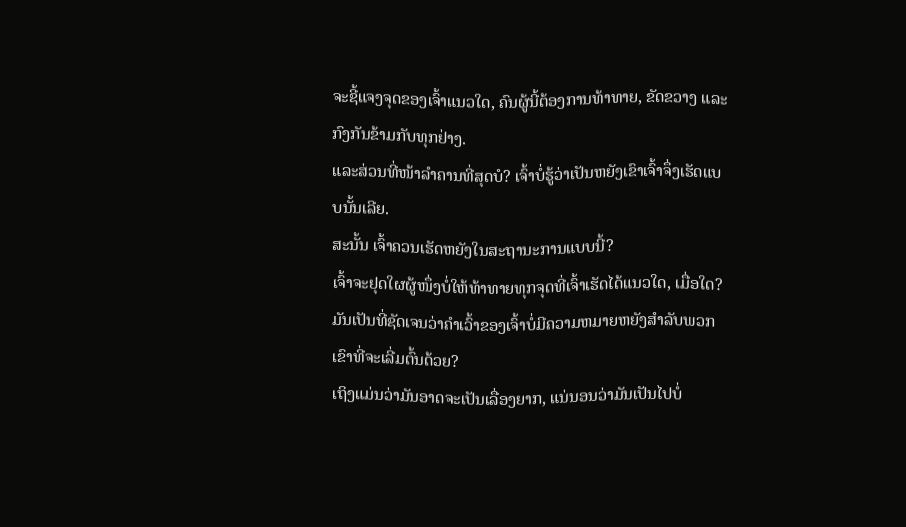ຈະຊີ້ແຈງຈຸດຂອງເຈົ້າແນວໃດ, ຄົນຜູ້ນີ້ຕ້ອງການທ້າທາຍ, ຂັດຂວາງ ແລະ ກົງກັນຂ້າມກັບທຸກຢ່າງ.
ແລະສ່ວນທີ່ໜ້າລຳຄານທີ່ສຸດບໍ? ເຈົ້າບໍ່ຮູ້ວ່າເປັນຫຍັງເຂົາເຈົ້າຈຶ່ງເຮັດແບບນັ້ນເລີຍ.
ສະນັ້ນ ເຈົ້າຄວນເຮັດຫຍັງໃນສະຖານະການແບບນີ້?
ເຈົ້າຈະຢຸດໃຜຜູ້ໜຶ່ງບໍ່ໃຫ້ທ້າທາຍທຸກຈຸດທີ່ເຈົ້າເຮັດໄດ້ແນວໃດ, ເມື່ອໃດ? ມັນເປັນທີ່ຊັດເຈນວ່າຄໍາເວົ້າຂອງເຈົ້າບໍ່ມີຄວາມຫມາຍຫຍັງສໍາລັບພວກເຂົາທີ່ຈະເລີ່ມຕົ້ນດ້ວຍ?
ເຖິງແມ່ນວ່າມັນອາດຈະເປັນເລື່ອງຍາກ, ແນ່ນອນວ່າມັນເປັນໄປບໍ່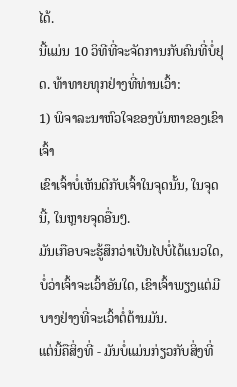ໄດ້.
ນີ້ແມ່ນ 10 ວິທີທີ່ຈະຈັດການກັບຄົນທີ່ບໍ່ຢຸດ. ທ້າທາຍທຸກຢ່າງທີ່ທ່ານເວົ້າ:
1) ພິຈາລະນາຫົວໃຈຂອງບັນຫາຂອງເຂົາເຈົ້າ
ເຂົາເຈົ້າບໍ່ເຫັນດີກັບເຈົ້າໃນຈຸດນັ້ນ, ໃນຈຸດນີ້, ໃນຫຼາຍຈຸດອື່ນໆ.
ມັນເກືອບຈະຮູ້ສຶກວ່າເປັນໄປບໍ່ໄດ້ແນວໃດ, ບໍ່ວ່າເຈົ້າຈະເວົ້າອັນໃດ, ເຂົາເຈົ້າພຽງແຕ່ມີບາງຢ່າງທີ່ຈະເວົ້າຕໍ່ຕ້ານມັນ.
ແຕ່ນີ້ຄືສິ່ງທີ່ - ມັນບໍ່ແມ່ນກ່ຽວກັບສິ່ງທີ່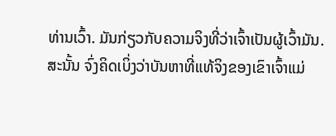ທ່ານເວົ້າ. ມັນກ່ຽວກັບຄວາມຈິງທີ່ວ່າເຈົ້າເປັນຜູ້ເວົ້າມັນ.
ສະນັ້ນ ຈົ່ງຄິດເບິ່ງວ່າບັນຫາທີ່ແທ້ຈິງຂອງເຂົາເຈົ້າແມ່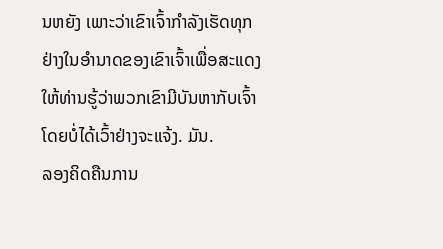ນຫຍັງ ເພາະວ່າເຂົາເຈົ້າກໍາລັງເຮັດທຸກຢ່າງໃນອໍານາດຂອງເຂົາເຈົ້າເພື່ອສະແດງໃຫ້ທ່ານຮູ້ວ່າພວກເຂົາມີບັນຫາກັບເຈົ້າໂດຍບໍ່ໄດ້ເວົ້າຢ່າງຈະແຈ້ງ. ມັນ.
ລອງຄິດຄືນການ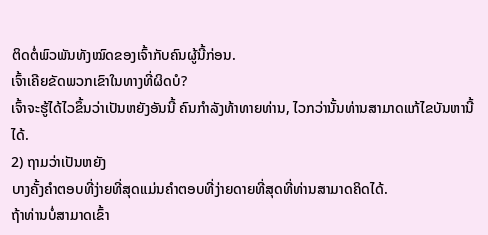ຕິດຕໍ່ພົວພັນທັງໝົດຂອງເຈົ້າກັບຄົນຜູ້ນີ້ກ່ອນ.
ເຈົ້າເຄີຍຂັດພວກເຂົາໃນທາງທີ່ຜິດບໍ?
ເຈົ້າຈະຮູ້ໄດ້ໄວຂຶ້ນວ່າເປັນຫຍັງອັນນີ້ ຄົນກໍາລັງທ້າທາຍທ່ານ, ໄວກວ່ານັ້ນທ່ານສາມາດແກ້ໄຂບັນຫານີ້ໄດ້.
2) ຖາມວ່າເປັນຫຍັງ
ບາງຄັ້ງຄໍາຕອບທີ່ງ່າຍທີ່ສຸດແມ່ນຄໍາຕອບທີ່ງ່າຍດາຍທີ່ສຸດທີ່ທ່ານສາມາດຄິດໄດ້.
ຖ້າທ່ານບໍ່ສາມາດເຂົ້າ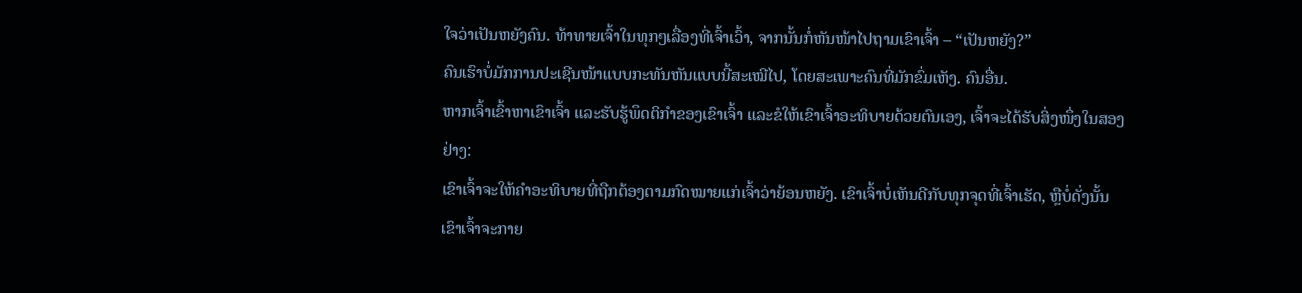ໃຈວ່າເປັນຫຍັງຄົນ. ທ້າທາຍເຈົ້າໃນທຸກໆເລື່ອງທີ່ເຈົ້າເວົ້າ, ຈາກນັ້ນກໍ່ຫັນໜ້າໄປຖາມເຂົາເຈົ້າ – “ເປັນຫຍັງ?”
ຄົນເຮົາບໍ່ມັກການປະເຊີນໜ້າແບບກະທັນຫັນແບບນີ້ສະເໝີໄປ, ໂດຍສະເພາະຄົນທີ່ມັກຂົ່ມເຫັງ. ຄົນອື່ນ.
ຫາກເຈົ້າເຂົ້າຫາເຂົາເຈົ້າ ແລະຮັບຮູ້ພຶດຕິກຳຂອງເຂົາເຈົ້າ ແລະຂໍໃຫ້ເຂົາເຈົ້າອະທິບາຍດ້ວຍຕົນເອງ, ເຈົ້າຈະໄດ້ຮັບສິ່ງໜຶ່ງໃນສອງຢ່າງ:
ເຂົາເຈົ້າຈະໃຫ້ຄຳອະທິບາຍທີ່ຖືກຕ້ອງຕາມກົດໝາຍແກ່ເຈົ້າວ່າຍ້ອນຫຍັງ. ເຂົາເຈົ້າບໍ່ເຫັນດີກັບທຸກຈຸດທີ່ເຈົ້າເຮັດ, ຫຼືບໍ່ດັ່ງນັ້ນເຂົາເຈົ້າຈະກາຍ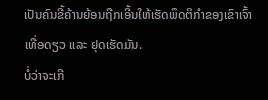ເປັນຄົນຂີ້ຄ້ານຍ້ອນຖືກເອີ້ນໃຫ້ເຮັດພຶດຕິກຳຂອງເຂົາເຈົ້າເທື່ອດຽວ ແລະ ຢຸດເຮັດມັນ.
ບໍ່ວ່າຈະເກີ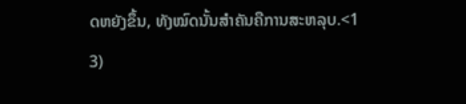ດຫຍັງຂຶ້ນ, ທັງໝົດນັ້ນສຳຄັນຄືການສະຫລຸບ.<1
3)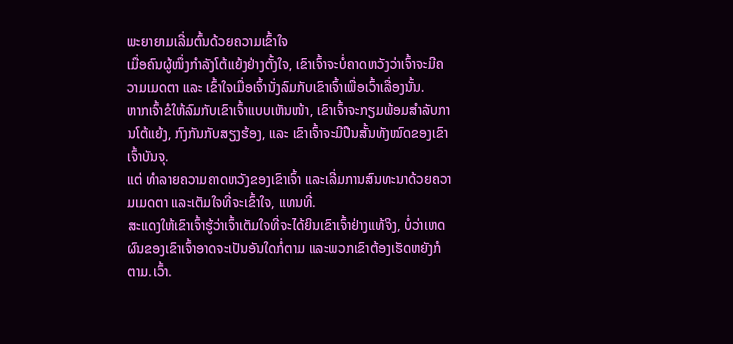ພະຍາຍາມເລີ່ມຕົ້ນດ້ວຍຄວາມເຂົ້າໃຈ
ເມື່ອຄົນຜູ້ໜຶ່ງກຳລັງໂຕ້ແຍ້ງຢ່າງຕັ້ງໃຈ, ເຂົາເຈົ້າຈະບໍ່ຄາດຫວັງວ່າເຈົ້າຈະມີຄວາມເມດຕາ ແລະ ເຂົ້າໃຈເມື່ອເຈົ້ານັ່ງລົມກັບເຂົາເຈົ້າເພື່ອເວົ້າເລື່ອງນັ້ນ.
ຫາກເຈົ້າຂໍໃຫ້ລົມກັບເຂົາເຈົ້າແບບເຫັນໜ້າ, ເຂົາເຈົ້າຈະກຽມພ້ອມສຳລັບການໂຕ້ແຍ້ງ, ກົງກັນກັບສຽງຮ້ອງ, ແລະ ເຂົາເຈົ້າຈະມີປືນສັ້ນທັງໝົດຂອງເຂົາເຈົ້າບັນຈຸ.
ແຕ່ ທຳລາຍຄວາມຄາດຫວັງຂອງເຂົາເຈົ້າ ແລະເລີ່ມການສົນທະນາດ້ວຍຄວາມເມດຕາ ແລະເຕັມໃຈທີ່ຈະເຂົ້າໃຈ, ແທນທີ່.
ສະແດງໃຫ້ເຂົາເຈົ້າຮູ້ວ່າເຈົ້າເຕັມໃຈທີ່ຈະໄດ້ຍິນເຂົາເຈົ້າຢ່າງແທ້ຈິງ, ບໍ່ວ່າເຫດຜົນຂອງເຂົາເຈົ້າອາດຈະເປັນອັນໃດກໍ່ຕາມ ແລະພວກເຂົາຕ້ອງເຮັດຫຍັງກໍຕາມ.ເວົ້າ.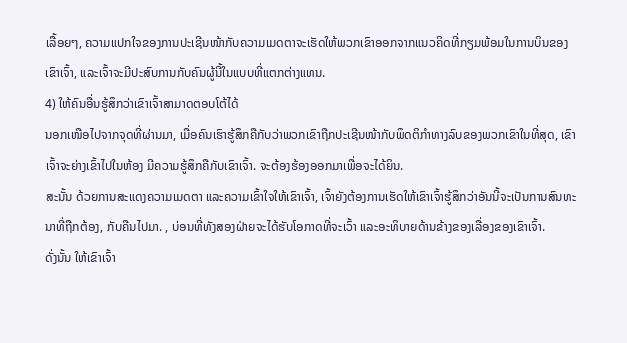ເລື້ອຍໆ, ຄວາມແປກໃຈຂອງການປະເຊີນໜ້າກັບຄວາມເມດຕາຈະເຮັດໃຫ້ພວກເຂົາອອກຈາກແນວຄິດທີ່ກຽມພ້ອມໃນການບິນຂອງເຂົາເຈົ້າ, ແລະເຈົ້າຈະມີປະສົບການກັບຄົນຜູ້ນີ້ໃນແບບທີ່ແຕກຕ່າງແທນ.
4) ໃຫ້ຄົນອື່ນຮູ້ສຶກວ່າເຂົາເຈົ້າສາມາດຕອບໂຕ້ໄດ້
ນອກເໜືອໄປຈາກຈຸດທີ່ຜ່ານມາ, ເມື່ອຄົນເຮົາຮູ້ສຶກຄືກັບວ່າພວກເຂົາຖືກປະເຊີນໜ້າກັບພຶດຕິກຳທາງລົບຂອງພວກເຂົາໃນທີ່ສຸດ, ເຂົາເຈົ້າຈະຍ່າງເຂົ້າໄປໃນຫ້ອງ ມີຄວາມຮູ້ສຶກຄືກັບເຂົາເຈົ້າ. ຈະຕ້ອງຮ້ອງອອກມາເພື່ອຈະໄດ້ຍິນ.
ສະນັ້ນ ດ້ວຍການສະແດງຄວາມເມດຕາ ແລະຄວາມເຂົ້າໃຈໃຫ້ເຂົາເຈົ້າ, ເຈົ້າຍັງຕ້ອງການເຮັດໃຫ້ເຂົາເຈົ້າຮູ້ສຶກວ່າອັນນີ້ຈະເປັນການສົນທະນາທີ່ຖືກຕ້ອງ, ກັບຄືນໄປມາ. , ບ່ອນທີ່ທັງສອງຝ່າຍຈະໄດ້ຮັບໂອກາດທີ່ຈະເວົ້າ ແລະອະທິບາຍດ້ານຂ້າງຂອງເລື່ອງຂອງເຂົາເຈົ້າ.
ດັ່ງນັ້ນ ໃຫ້ເຂົາເຈົ້າ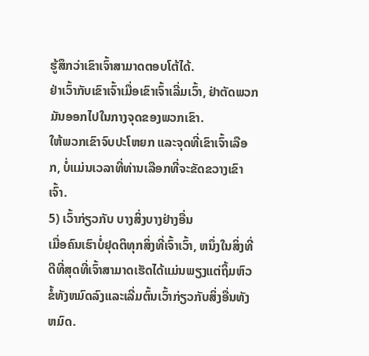ຮູ້ສຶກວ່າເຂົາເຈົ້າສາມາດຕອບໂຕ້ໄດ້.
ຢ່າເວົ້າກັບເຂົາເຈົ້າເມື່ອເຂົາເຈົ້າເລີ່ມເວົ້າ, ຢ່າຕັດພວກມັນອອກໄປໃນກາງຈຸດຂອງພວກເຂົາ.
ໃຫ້ພວກເຂົາຈົບປະໂຫຍກ ແລະຈຸດທີ່ເຂົາເຈົ້າເລືອກ, ບໍ່ແມ່ນເວລາທີ່ທ່ານເລືອກທີ່ຈະຂັດຂວາງເຂົາເຈົ້າ.
5) ເວົ້າກ່ຽວກັບ ບາງສິ່ງບາງຢ່າງອື່ນ
ເມື່ອຄົນເຮົາບໍ່ຢຸດຕິທຸກສິ່ງທີ່ເຈົ້າເວົ້າ, ຫນຶ່ງໃນສິ່ງທີ່ດີທີ່ສຸດທີ່ເຈົ້າສາມາດເຮັດໄດ້ແມ່ນພຽງແຕ່ຖິ້ມຫົວຂໍ້ທັງຫມົດລົງແລະເລີ່ມຕົ້ນເວົ້າກ່ຽວກັບສິ່ງອື່ນທັງຫມົດ.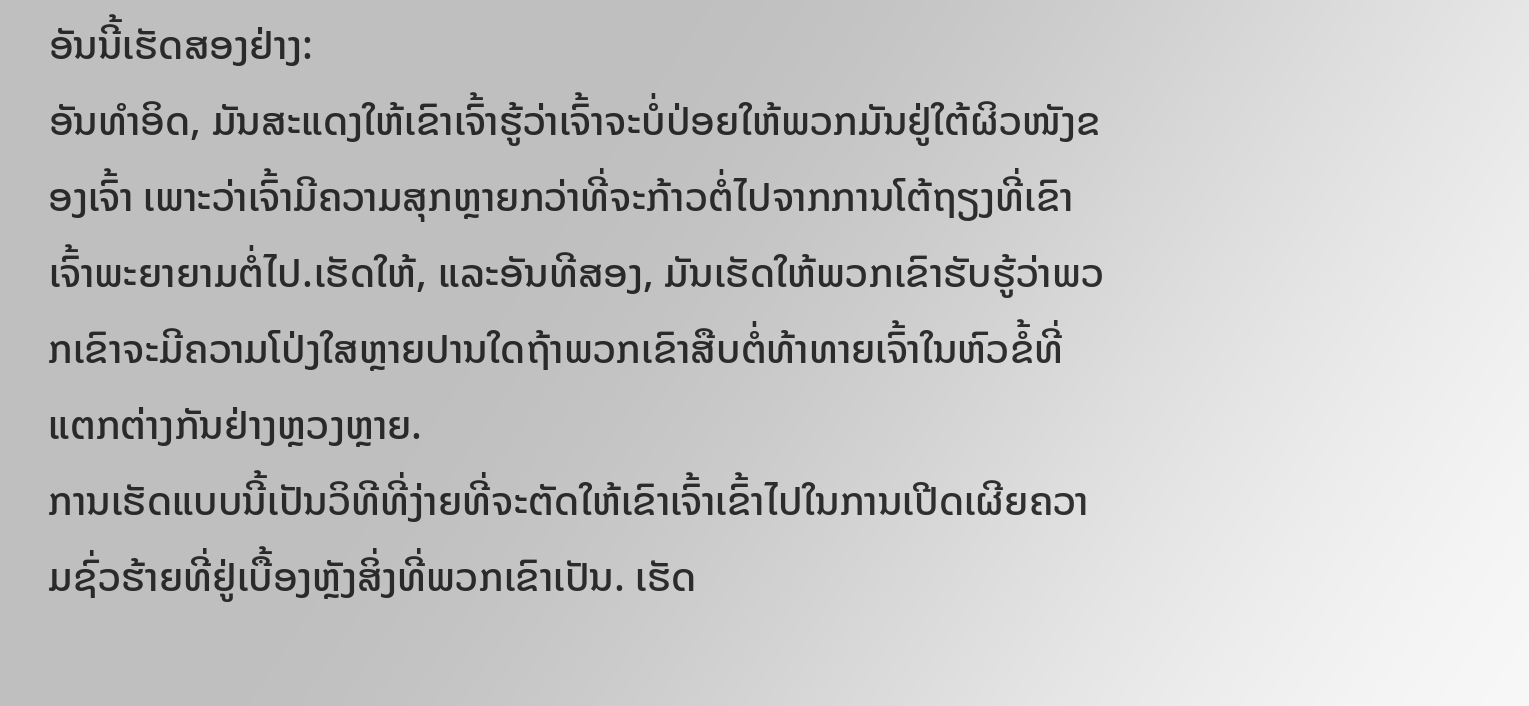ອັນນີ້ເຮັດສອງຢ່າງ:
ອັນທຳອິດ, ມັນສະແດງໃຫ້ເຂົາເຈົ້າຮູ້ວ່າເຈົ້າຈະບໍ່ປ່ອຍໃຫ້ພວກມັນຢູ່ໃຕ້ຜິວໜັງຂອງເຈົ້າ ເພາະວ່າເຈົ້າມີຄວາມສຸກຫຼາຍກວ່າທີ່ຈະກ້າວຕໍ່ໄປຈາກການໂຕ້ຖຽງທີ່ເຂົາເຈົ້າພະຍາຍາມຕໍ່ໄປ.ເຮັດໃຫ້, ແລະອັນທີສອງ, ມັນເຮັດໃຫ້ພວກເຂົາຮັບຮູ້ວ່າພວກເຂົາຈະມີຄວາມໂປ່ງໃສຫຼາຍປານໃດຖ້າພວກເຂົາສືບຕໍ່ທ້າທາຍເຈົ້າໃນຫົວຂໍ້ທີ່ແຕກຕ່າງກັນຢ່າງຫຼວງຫຼາຍ.
ການເຮັດແບບນີ້ເປັນວິທີທີ່ງ່າຍທີ່ຈະຕັດໃຫ້ເຂົາເຈົ້າເຂົ້າໄປໃນການເປີດເຜີຍຄວາມຊົ່ວຮ້າຍທີ່ຢູ່ເບື້ອງຫຼັງສິ່ງທີ່ພວກເຂົາເປັນ. ເຮັດ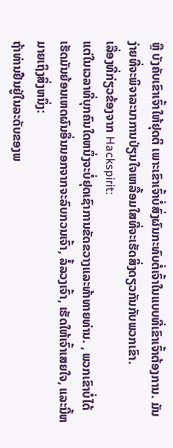ຫຼື ບັງຄັບເຂົາເຈົ້າໃຫ້ຢຸດຕິ ເພາະເຂົາເຈົ້າບໍ່ສົ່ງຜົນກະທົບຕໍ່ເຈົ້າໃນແບບທີ່ເຂົາເຈົ້າຕ້ອງການ. ມັນງ່າຍທີ່ຈະພິຈາລະນາການປ່ຽນໃຈເຫລື້ອມໃສທີ່ຈະເຮັດສິ່ງດຽວກັນກັບພວກເຂົາ.
ເລື່ອງທີ່ກ່ຽວຂ້ອງຈາກ Hackspirit:
ແຕ່ໃນເວລາທີ່ບຸກຄົນໃດຫນຶ່ງຈະບໍ່ຢຸດເຊົາການຂັດຂວາງແລະທ້າທາຍທ່ານ. , ພວກເຂົາບໍ່ໄດ້ເຮັດມັນຍ້ອນເຫດຜົນອື່ນນອກຈາກຈະລົບກວນເຈົ້າ, ລໍ້ລວງເຈົ້າ, ເຮັດໃຫ້ເຈົ້າເສຍໃຈ, ແລະນີ້ຫມາຍເຖິງສິ່ງຫນຶ່ງ:
ຖ້າທ່ານຢືນຢູ່ໃນລະດັບຂອງພ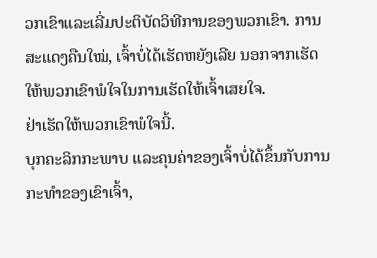ວກເຂົາແລະເລີ່ມປະຕິບັດວິທີການຂອງພວກເຂົາ. ການສະແດງຄືນໃໝ່, ເຈົ້າບໍ່ໄດ້ເຮັດຫຍັງເລີຍ ນອກຈາກເຮັດໃຫ້ພວກເຂົາພໍໃຈໃນການເຮັດໃຫ້ເຈົ້າເສຍໃຈ.
ຢ່າເຮັດໃຫ້ພວກເຂົາພໍໃຈນີ້.
ບຸກຄະລິກກະພາບ ແລະຄຸນຄ່າຂອງເຈົ້າບໍ່ໄດ້ຂຶ້ນກັບການກະທຳຂອງເຂົາເຈົ້າ,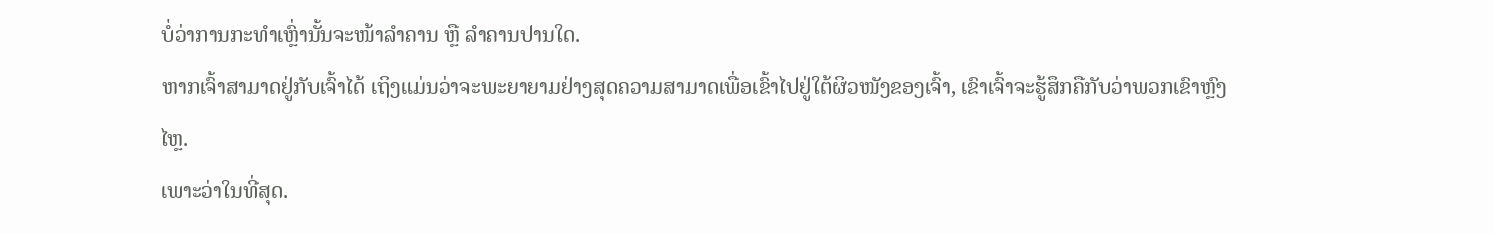ບໍ່ວ່າການກະທຳເຫຼົ່ານັ້ນຈະໜ້າລຳຄານ ຫຼື ລຳຄານປານໃດ.
ຫາກເຈົ້າສາມາດຢູ່ກັບເຈົ້າໄດ້ ເຖິງແມ່ນວ່າຈະພະຍາຍາມຢ່າງສຸດຄວາມສາມາດເພື່ອເຂົ້າໄປຢູ່ໃຕ້ຜິວໜັງຂອງເຈົ້າ, ເຂົາເຈົ້າຈະຮູ້ສຶກຄືກັບວ່າພວກເຂົາຫຼົງໄຫຼ.
ເພາະວ່າໃນທີ່ສຸດ.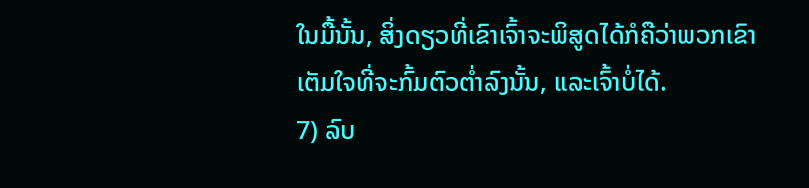ໃນມື້ນັ້ນ, ສິ່ງດຽວທີ່ເຂົາເຈົ້າຈະພິສູດໄດ້ກໍຄືວ່າພວກເຂົາເຕັມໃຈທີ່ຈະກົ້ມຕົວຕໍ່າລົງນັ້ນ, ແລະເຈົ້າບໍ່ໄດ້.
7) ລົບ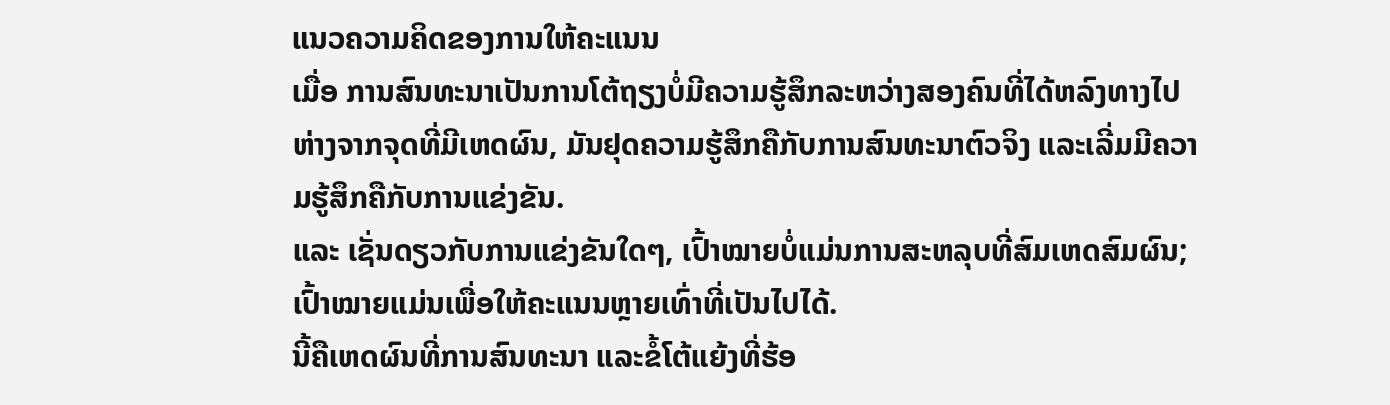ແນວຄວາມຄິດຂອງການໃຫ້ຄະແນນ
ເມື່ອ ການສົນທະນາເປັນການໂຕ້ຖຽງບໍ່ມີຄວາມຮູ້ສຶກລະຫວ່າງສອງຄົນທີ່ໄດ້ຫລົງທາງໄປຫ່າງຈາກຈຸດທີ່ມີເຫດຜົນ, ມັນຢຸດຄວາມຮູ້ສຶກຄືກັບການສົນທະນາຕົວຈິງ ແລະເລີ່ມມີຄວາມຮູ້ສຶກຄືກັບການແຂ່ງຂັນ.
ແລະ ເຊັ່ນດຽວກັບການແຂ່ງຂັນໃດໆ, ເປົ້າໝາຍບໍ່ແມ່ນການສະຫລຸບທີ່ສົມເຫດສົມຜົນ; ເປົ້າໝາຍແມ່ນເພື່ອໃຫ້ຄະແນນຫຼາຍເທົ່າທີ່ເປັນໄປໄດ້.
ນີ້ຄືເຫດຜົນທີ່ການສົນທະນາ ແລະຂໍ້ໂຕ້ແຍ້ງທີ່ຮ້ອ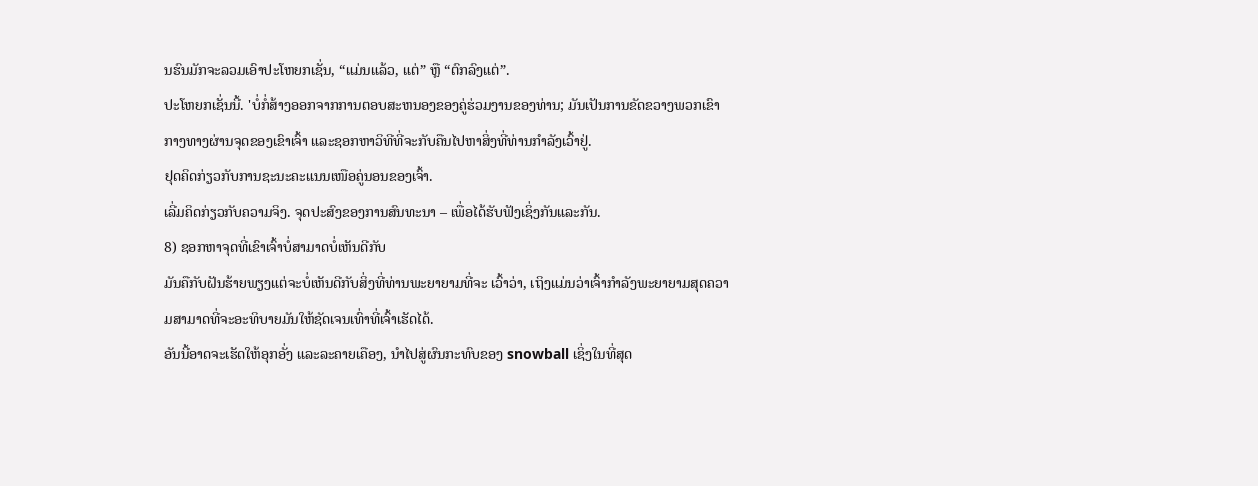ນຮົນມັກຈະລວມເອົາປະໂຫຍກເຊັ່ນ, “ແມ່ນແລ້ວ, ແຕ່” ຫຼື “ຕົກລົງແຕ່”.
ປະໂຫຍກເຊັ່ນນີ້. 'ບໍ່ກໍ່ສ້າງອອກຈາກການຕອບສະຫນອງຂອງຄູ່ຮ່ວມງານຂອງທ່ານ; ມັນເປັນການຂັດຂວາງພວກເຂົາກາງທາງຜ່ານຈຸດຂອງເຂົາເຈົ້າ ແລະຊອກຫາວິທີທີ່ຈະກັບຄືນໄປຫາສິ່ງທີ່ທ່ານກຳລັງເວົ້າຢູ່.
ຢຸດຄິດກ່ຽວກັບການຊະນະຄະແນນເໜືອຄູ່ນອນຂອງເຈົ້າ.
ເລີ່ມຄິດກ່ຽວກັບຄວາມຈິງ. ຈຸດປະສົງຂອງການສົນທະນາ – ເພື່ອໄດ້ຮັບຟັງເຊິ່ງກັນແລະກັນ.
8) ຊອກຫາຈຸດທີ່ເຂົາເຈົ້າບໍ່ສາມາດບໍ່ເຫັນດີກັບ
ມັນຄືກັບຝັນຮ້າຍພຽງແຕ່ຈະບໍ່ເຫັນດີກັບສິ່ງທີ່ທ່ານພະຍາຍາມທີ່ຈະ ເວົ້າວ່າ, ເຖິງແມ່ນວ່າເຈົ້າກໍາລັງພະຍາຍາມສຸດຄວາມສາມາດທີ່ຈະອະທິບາຍມັນໃຫ້ຊັດເຈນເທົ່າທີ່ເຈົ້າເຮັດໄດ້.
ອັນນີ້ອາດຈະເຮັດໃຫ້ອຸກອັ່ງ ແລະລະຄາຍເຄືອງ, ນໍາໄປສູ່ຜົນກະທົບຂອງ snowball ເຊິ່ງໃນທີ່ສຸດ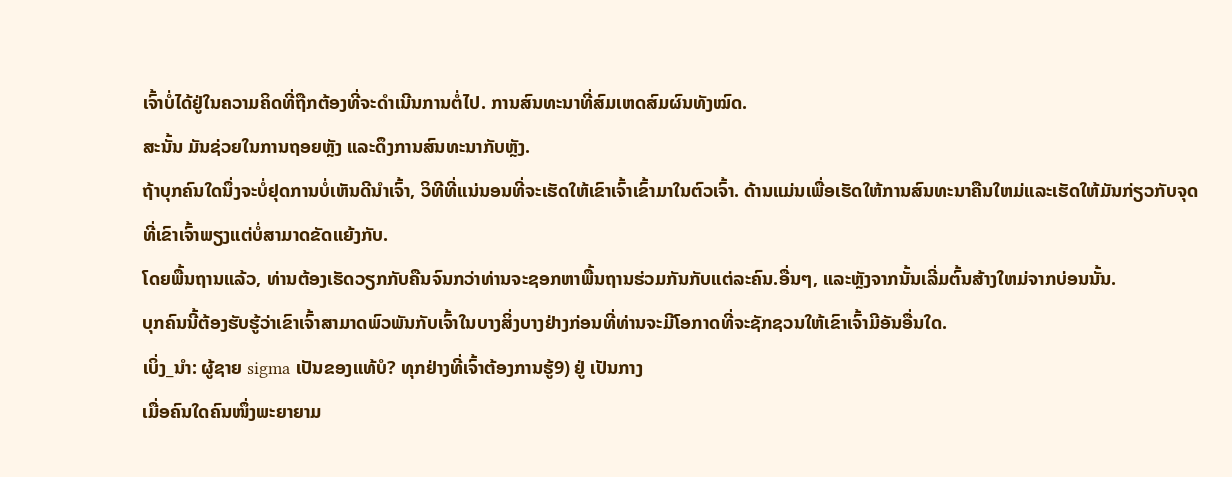ເຈົ້າບໍ່ໄດ້ຢູ່ໃນຄວາມຄິດທີ່ຖືກຕ້ອງທີ່ຈະດໍາເນີນການຕໍ່ໄປ. ການສົນທະນາທີ່ສົມເຫດສົມຜົນທັງໝົດ.
ສະນັ້ນ ມັນຊ່ວຍໃນການຖອຍຫຼັງ ແລະດຶງການສົນທະນາກັບຫຼັງ.
ຖ້າບຸກຄົນໃດນຶ່ງຈະບໍ່ຢຸດການບໍ່ເຫັນດີນໍາເຈົ້າ, ວິທີທີ່ແນ່ນອນທີ່ຈະເຮັດໃຫ້ເຂົາເຈົ້າເຂົ້າມາໃນຕົວເຈົ້າ. ດ້ານແມ່ນເພື່ອເຮັດໃຫ້ການສົນທະນາຄືນໃຫມ່ແລະເຮັດໃຫ້ມັນກ່ຽວກັບຈຸດທີ່ເຂົາເຈົ້າພຽງແຕ່ບໍ່ສາມາດຂັດແຍ້ງກັບ.
ໂດຍພື້ນຖານແລ້ວ, ທ່ານຕ້ອງເຮັດວຽກກັບຄືນຈົນກວ່າທ່ານຈະຊອກຫາພື້ນຖານຮ່ວມກັນກັບແຕ່ລະຄົນ.ອື່ນໆ, ແລະຫຼັງຈາກນັ້ນເລີ່ມຕົ້ນສ້າງໃຫມ່ຈາກບ່ອນນັ້ນ.
ບຸກຄົນນີ້ຕ້ອງຮັບຮູ້ວ່າເຂົາເຈົ້າສາມາດພົວພັນກັບເຈົ້າໃນບາງສິ່ງບາງຢ່າງກ່ອນທີ່ທ່ານຈະມີໂອກາດທີ່ຈະຊັກຊວນໃຫ້ເຂົາເຈົ້າມີອັນອື່ນໃດ.
ເບິ່ງ_ນຳ: ຜູ້ຊາຍ sigma ເປັນຂອງແທ້ບໍ? ທຸກຢ່າງທີ່ເຈົ້າຕ້ອງການຮູ້9) ຢູ່ ເປັນກາງ
ເມື່ອຄົນໃດຄົນໜຶ່ງພະຍາຍາມ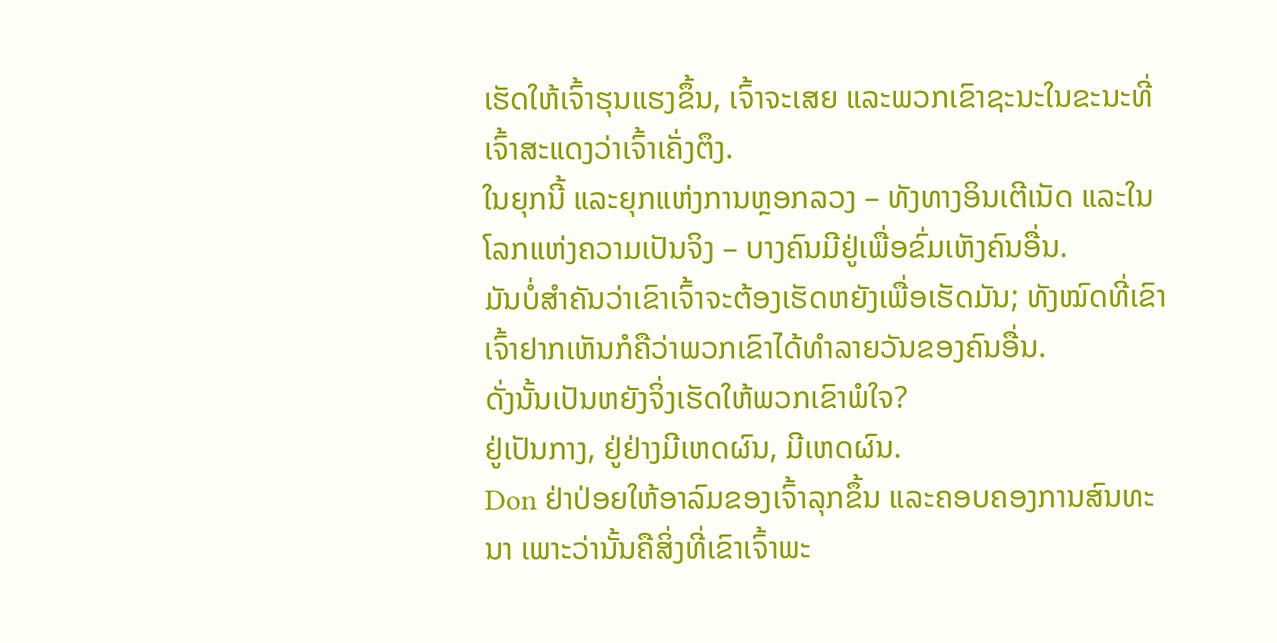ເຮັດໃຫ້ເຈົ້າຮຸນແຮງຂຶ້ນ, ເຈົ້າຈະເສຍ ແລະພວກເຂົາຊະນະໃນຂະນະທີ່ເຈົ້າສະແດງວ່າເຈົ້າເຄັ່ງຕຶງ.
ໃນຍຸກນີ້ ແລະຍຸກແຫ່ງການຫຼອກລວງ – ທັງທາງອິນເຕີເນັດ ແລະໃນ ໂລກແຫ່ງຄວາມເປັນຈິງ – ບາງຄົນມີຢູ່ເພື່ອຂົ່ມເຫັງຄົນອື່ນ.
ມັນບໍ່ສຳຄັນວ່າເຂົາເຈົ້າຈະຕ້ອງເຮັດຫຍັງເພື່ອເຮັດມັນ; ທັງໝົດທີ່ເຂົາເຈົ້າຢາກເຫັນກໍຄືວ່າພວກເຂົາໄດ້ທຳລາຍວັນຂອງຄົນອື່ນ.
ດັ່ງນັ້ນເປັນຫຍັງຈິ່ງເຮັດໃຫ້ພວກເຂົາພໍໃຈ?
ຢູ່ເປັນກາງ, ຢູ່ຢ່າງມີເຫດຜົນ, ມີເຫດຜົນ.
Don ຢ່າປ່ອຍໃຫ້ອາລົມຂອງເຈົ້າລຸກຂຶ້ນ ແລະຄອບຄອງການສົນທະນາ ເພາະວ່ານັ້ນຄືສິ່ງທີ່ເຂົາເຈົ້າພະ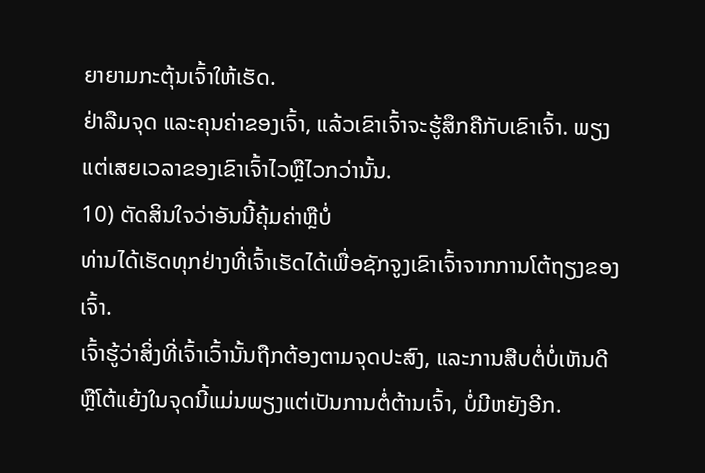ຍາຍາມກະຕຸ້ນເຈົ້າໃຫ້ເຮັດ.
ຢ່າລືມຈຸດ ແລະຄຸນຄ່າຂອງເຈົ້າ, ແລ້ວເຂົາເຈົ້າຈະຮູ້ສຶກຄືກັບເຂົາເຈົ້າ. ພຽງແຕ່ເສຍເວລາຂອງເຂົາເຈົ້າໄວຫຼືໄວກວ່ານັ້ນ.
10) ຕັດສິນໃຈວ່າອັນນີ້ຄຸ້ມຄ່າຫຼືບໍ່
ທ່ານໄດ້ເຮັດທຸກຢ່າງທີ່ເຈົ້າເຮັດໄດ້ເພື່ອຊັກຈູງເຂົາເຈົ້າຈາກການໂຕ້ຖຽງຂອງເຈົ້າ.
ເຈົ້າຮູ້ວ່າສິ່ງທີ່ເຈົ້າເວົ້ານັ້ນຖືກຕ້ອງຕາມຈຸດປະສົງ, ແລະການສືບຕໍ່ບໍ່ເຫັນດີ ຫຼືໂຕ້ແຍ້ງໃນຈຸດນີ້ແມ່ນພຽງແຕ່ເປັນການຕໍ່ຕ້ານເຈົ້າ, ບໍ່ມີຫຍັງອີກ.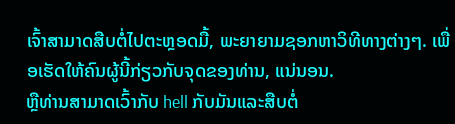ເຈົ້າສາມາດສືບຕໍ່ໄປຕະຫຼອດມື້, ພະຍາຍາມຊອກຫາວິທີທາງຕ່າງໆ. ເພື່ອເຮັດໃຫ້ຄົນຜູ້ນີ້ກ່ຽວກັບຈຸດຂອງທ່ານ, ແນ່ນອນ.
ຫຼືທ່ານສາມາດເວົ້າກັບ hell ກັບມັນແລະສືບຕໍ່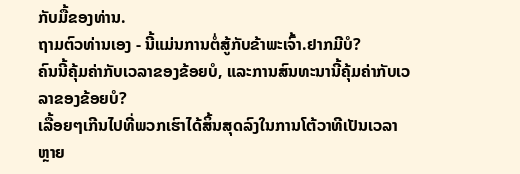ກັບມື້ຂອງທ່ານ.
ຖາມຕົວທ່ານເອງ - ນີ້ແມ່ນການຕໍ່ສູ້ກັບຂ້າພະເຈົ້າ.ຢາກມີບໍ?
ຄົນນີ້ຄຸ້ມຄ່າກັບເວລາຂອງຂ້ອຍບໍ, ແລະການສົນທະນານີ້ຄຸ້ມຄ່າກັບເວລາຂອງຂ້ອຍບໍ?
ເລື້ອຍໆເກີນໄປທີ່ພວກເຮົາໄດ້ສິ້ນສຸດລົງໃນການໂຕ້ວາທີເປັນເວລາຫຼາຍ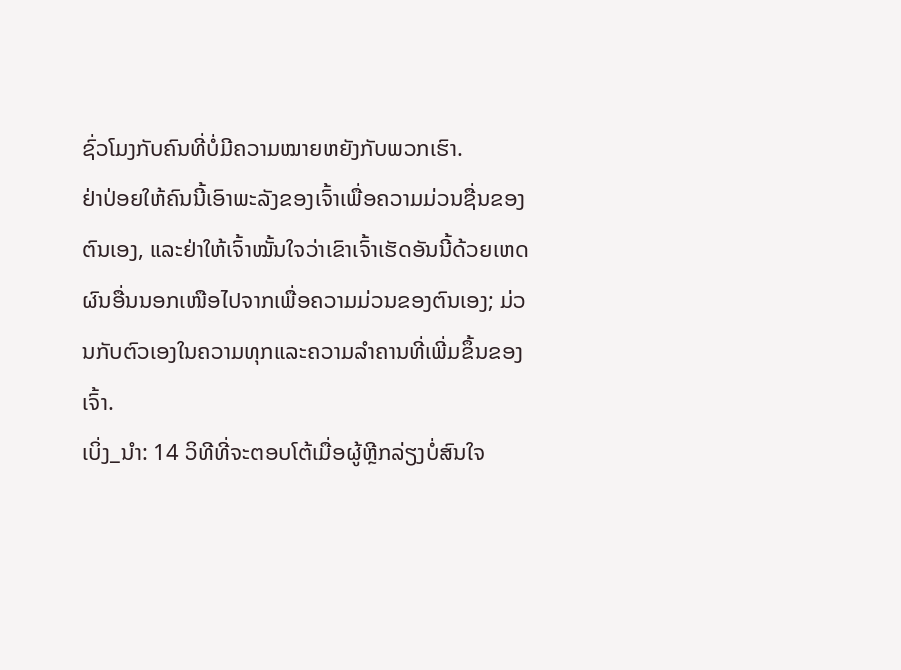ຊົ່ວໂມງກັບຄົນທີ່ບໍ່ມີຄວາມໝາຍຫຍັງກັບພວກເຮົາ.
ຢ່າປ່ອຍໃຫ້ຄົນນີ້ເອົາພະລັງຂອງເຈົ້າເພື່ອຄວາມມ່ວນຊື່ນຂອງຕົນເອງ, ແລະຢ່າໃຫ້ເຈົ້າໝັ້ນໃຈວ່າເຂົາເຈົ້າເຮັດອັນນີ້ດ້ວຍເຫດຜົນອື່ນນອກເໜືອໄປຈາກເພື່ອຄວາມມ່ວນຂອງຕົນເອງ; ມ່ວນກັບຕົວເອງໃນຄວາມທຸກແລະຄວາມລຳຄານທີ່ເພີ່ມຂຶ້ນຂອງເຈົ້າ.
ເບິ່ງ_ນຳ: 14 ວິທີທີ່ຈະຕອບໂຕ້ເມື່ອຜູ້ຫຼີກລ່ຽງບໍ່ສົນໃຈ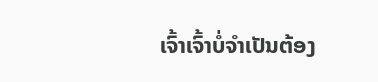ເຈົ້າເຈົ້າບໍ່ຈຳເປັນຕ້ອງ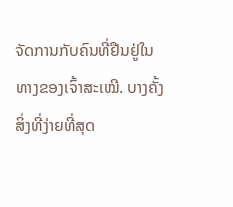ຈັດການກັບຄົນທີ່ຢືນຢູ່ໃນທາງຂອງເຈົ້າສະເໝີ. ບາງຄັ້ງສິ່ງທີ່ງ່າຍທີ່ສຸດ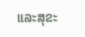ແລະສຸຂະ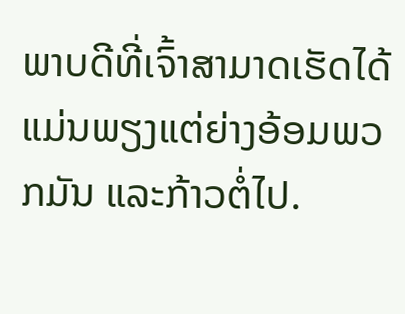ພາບດີທີ່ເຈົ້າສາມາດເຮັດໄດ້ແມ່ນພຽງແຕ່ຍ່າງອ້ອມພວກມັນ ແລະກ້າວຕໍ່ໄປ.